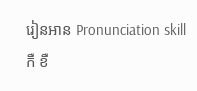រៀនអាន Pronunciation skill
កឺ ខឺ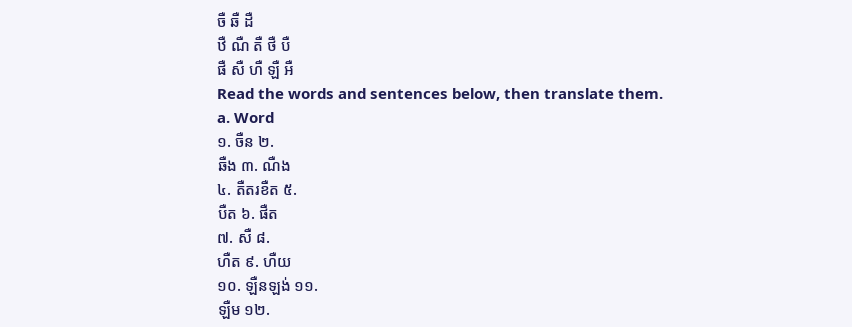ចឺ ឆឺ ដឺ
ឋឺ ណឺ តឺ ថឺ បឺ
ផឺ សឺ ហឺ ឡឺ អឺ
Read the words and sentences below, then translate them.
a. Word
១. ចឺន ២.
ឆឺង ៣. ណឺង
៤. តឺតរខឺត ៥.
បឺត ៦. ផឺត
៧. សឺ ៨.
ហឺត ៩. ហឺយ
១០. ឡឺនឡង់ ១១.
ឡឺម ១២.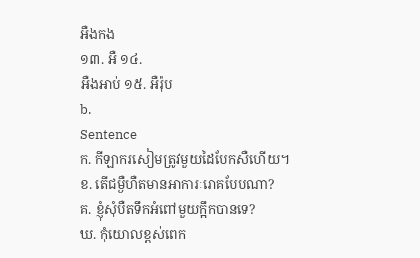អឺងកង
១៣. អឺ ១៤.
អឺងអាប់ ១៥. អឺរ៉ុប
b.
Sentence
ក. កីឡាករសៀមត្រូវមួយដៃបែកសឺហើយ។
ខ. តើជម្ងឺហឺតមានអាការៈរោគបែបណា?
គ. ខ្ញុំសុំបឺតទឹកអំពៅមួយក្អឹកបានទេ?
ឃ. កុំយោលខ្ពស់ពេក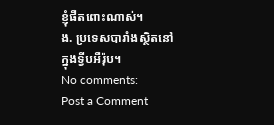ខ្ញុំផឺតពោះណាស់។
ង. ប្រទេសបារាំងស្ថិតនៅក្នុងទ្វីបអឺរ៉ុប។
No comments:
Post a Comment